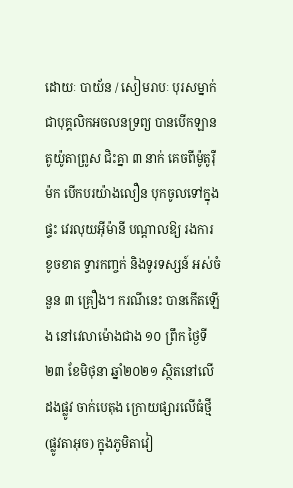ដោយៈ បាយ័ន / សៀមរាបៈ បុរសម្នាក់ ជាបុគ្គលិកអចលនទ្រព្យ បានបើកឡាន តូយ៉ូតាព្រូស ជិះគ្នា ៣ នាក់ គេចពីម៉ូតូរ៉ឺម៉ក បើកបរយ៉ាងលឿន បុកចូលទៅក្នុងផ្ទះ វេរលុយអ៊ីម៉ានី បណ្ដាលឱ្យ រងការខូចខាត ទ្វារកញ្ចក់ និងទូរទស្សន៍ អស់ចំនួន ៣ គ្រឿង។ ករណីនេះ បានកើតឡើង នៅវេលាម៉ោងជាង ១០ ព្រឹក ថ្ងៃទី២៣ ខែមិថុនា ឆ្នាំ២០២១ ស្ថិតនៅលើដងផ្លូវ ចាក់បេតុង ក្រោយផ្សារលើធំថ្មី (ផ្លូវតាអុច) ក្នុងភូមិតាវៀ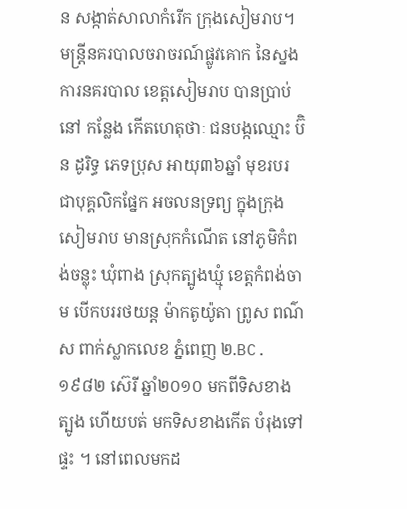ន សង្កាត់សាលាកំរើក ក្រុងសៀមរាប។
មន្ត្រីនគរបាលចរាចរណ៍ផ្លូវគោក នៃស្នងការនគរបាល ខេត្តសៀមរាប បានប្រាប់នៅ កន្លែង កើតហេតុថាៈ ជនបង្កឈ្មោះ ប៊ិន ដូរិទ្ធ ភេទប្រុស អាយុ៣៦ឆ្នាំ មុខរបរ ជាបុគ្គលិកផ្នែក អចលនទ្រព្យ ក្នុងក្រុងសៀមរាប មានស្រុកកំណើត នៅភូមិកំពង់ចន្លុះ ឃុំពាង ស្រុកត្បូងឃ្មុំ ខេត្តកំពង់ចាម បើកបររថយន្ត ម៉ាកតូយ៉ូតា ព្រូស ពណ៌ស ពាក់ស្លាកលេខ ភ្នំពេញ ២.BC.១៩៨២ ស៊េរី ឆ្នាំ២០១០ មកពីទិសខាងត្បូង ហើយបត់ មកទិសខាងកើត បំរុងទៅផ្ទះ ។ នៅពេលមកដ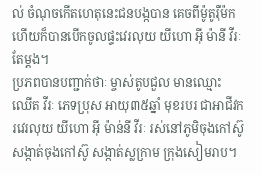ល់ ចំណុចកើតហេតុនេះជនបង្កបាន គេចពីម៉ូតូរ៉ឺម៉ក ហើយក៏បានបើកចូលផ្ទះវេរលុយ យីហោ អ៊ី ម៉ានី វីរៈ តែម្តង។
ប្រភពបានបញ្ជាក់ថាៈ ម្ចាស់តូបជួល មានឈ្មោះ ឈើត វីរៈ ភេទប្រុស អាយុ៣៥ឆ្នាំ មុខរបរ ជាអាជីវករវេរលុយ យីហោ អ៊ី ម៉ាន់នី វីរៈ រស់នៅភូមិចុងកៅស៊ូ សង្កាត់ចុងកៅស៊ូ សង្កាត់ស្លក្រាម ក្រុងសៀមរាប។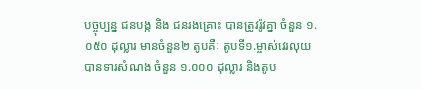បច្ចុប្បន្ន ជនបង្ក និង ជនរងគ្រោះ បានត្រូវរ៉ូវគ្នា ចំនួន ១.០៥០ ដុល្លារ មានចំនួន២ តូបគឺៈ តូបទី១.ម្ចាស់វេរលុយ បានទារសំណង ចំនួន ១.០០០ ដុល្លារ និងតូប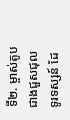ទី២. ម្ចាស់តូប ជាងជួសជុលទូរទស្សន៍ ដែ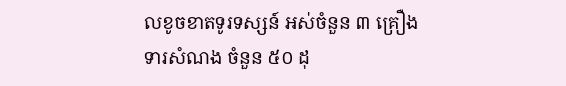លខូចខាតទូរទស្សន៍ អស់ចំនួន ៣ គ្រឿង ទារសំណង ចំនួន ៥០ ដុ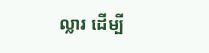ល្លារ ដើម្បី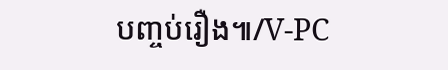បញ្ចប់រឿង៕/V-PC